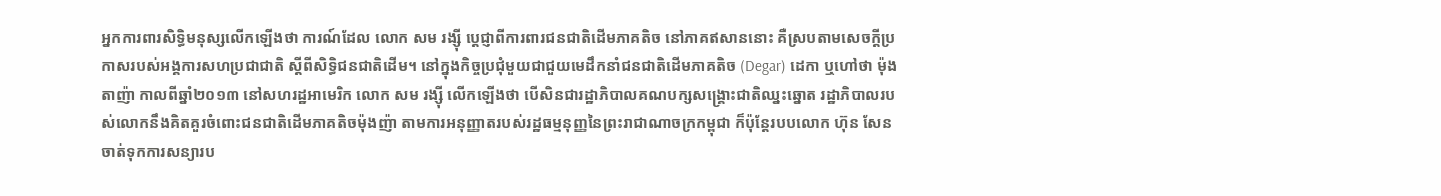អ្នកការពារសិទ្ធិមនុស្សលើកឡើងថា ការណ៍ដែល លោក សម រង្ស៊ី ប្ដេជ្ញាពីការពារជនជាតិដើមភាគតិច នៅភាគឥសាននោះ គឺស្របតាមសេចក្ដីប្រកាសរបស់អង្គការសហប្រជាជាតិ ស្ដីពីសិទ្ធិជនជាតិដើម។ នៅក្នុងកិច្ចប្រជុំមួយជាជួយមេដឹកនាំជនជាតិដើមភាគតិច (Degar) ដេកា ឬហៅថា ម៉ុងតាញ៉ា កាលពីឆ្នាំ២០១៣ នៅសហរដ្ឋអាមេរិក លោក សម រង្ស៊ី លើកឡើងថា បើសិនជារដ្ឋាភិបាលគណបក្សសង្រ្គោះជាតិឈ្នះឆ្នោត រដ្ឋាភិបាលរបស់លោកនឹងគិតគួរចំពោះជនជាតិដើមភាគតិចម៉ុងញ៉ា តាមការអនុញ្ញាតរបស់រដ្ឋធម្មនុញ្ញនៃព្រះរាជាណាចក្រកម្ពុជា ក៏ប៉ុន្តែរបបលោក ហ៊ុន សែន ចាត់ទុកការសន្យារប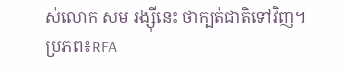ស់លោក សម រង្ស៊ីនេះ ថាក្បត់ជាតិទៅវិញ។
ប្រភព៖RFA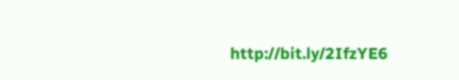http://bit.ly/2IfzYE6